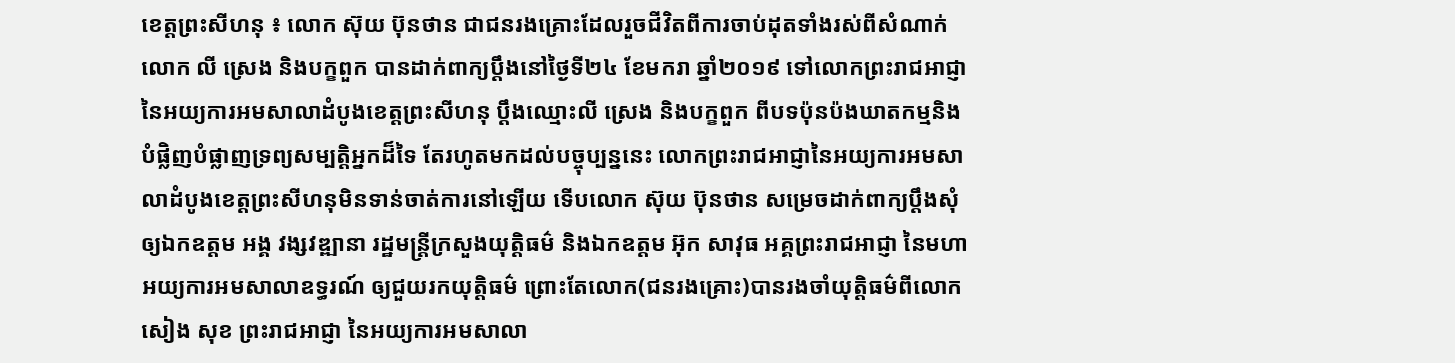ខេត្តព្រះសីហនុ ៖ លោក ស៊ុយ ប៊ុនថាន ជាជនរងគ្រោះដែលរួចជីវិតពីការចាប់ដុតទាំងរស់ពីសំណាក់លោក លី ស្រេង និងបក្ខពួក បានដាក់ពាក្យប្តឹងនៅថ្ងៃទី២៤ ខែមករា ឆ្នាំ២០១៩ ទៅលោកព្រះរាជអាជ្ញានៃអយ្យការអមសាលាដំបូងខេត្តព្រះសីហនុ ប្តឹងឈ្មោះលី ស្រេង និងបក្ខពួក ពីបទប៉ុនប៉ងឃាតកម្មនិងបំផ្លិញបំផ្លាញទ្រព្យសម្បត្តិអ្នកដ៏ទៃ តែរហូតមកដល់បច្ចុប្បន្ននេះ លោកព្រះរាជអាជ្ញានៃអយ្យការអមសាលាដំបូងខេត្តព្រះសីហនុមិនទាន់ចាត់ការនៅឡើយ ទើបលោក ស៊ុយ ប៊ុនថាន សម្រេចដាក់ពាក្យប្តឹងសុំឲ្យឯកឧត្តម អង្គ វង្សវឌ្ឍានា រដ្ឋមន្ត្រីក្រសួងយុត្តិធម៌ និងឯកឧត្តម អ៊ុក សាវុធ អគ្គព្រះរាជអាជ្ញា នៃមហាអយ្យការអមសាលាឧទ្ធរណ៍ ឲ្យជួយរកយុត្តិធម៌ ព្រោះតែលោក(ជនរងគ្រោះ)បានរងចាំយុត្តិធម៌ពីលោក សៀង សុខ ព្រះរាជអាជ្ញា នៃអយ្យការអមសាលា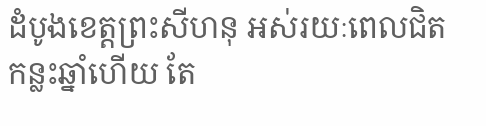ដំបូងខេត្តព្រះសីហនុ អស់រយៈពេលជិតកន្លះឆ្នាំហើយ តែ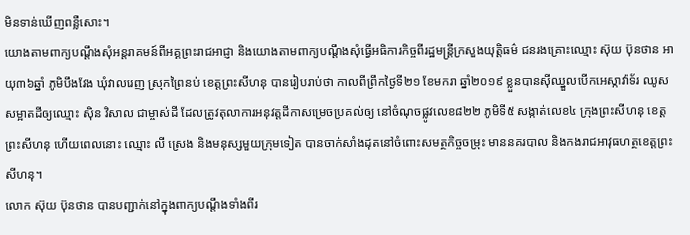មិនទាន់ឃើញពន្លឺសោះ។
យោងតាមពាក្យបណ្តឹងសុំអន្តរាគមន៍ពីអគ្គព្រះរាជអាជ្ញា និងយោងតាមពាក្យបណ្តឹងសុំធ្វើអធិការកិច្ចពីរដ្ឋមន្ត្រីក្រសួងយុត្តិធម៌ ជនរងគ្រោះឈ្មោះ ស៊ុយ ប៊ុនថាន អាយុ៣៦ឆ្នាំ ភូមិបឹងវែង ឃុំវាលរេញ ស្រុកព្រៃនប់ ខេត្តព្រះសីហនុ បានរៀបរាប់ថា កាលពីព្រឹកថ្ងៃទី២១ ខែមករា ឆ្នាំ២០១៩ ខ្លួនបានស៊ីឈ្នួលបើកអេស្កាវ៉ាទ័រ ឈូសសម្អាតដីឲ្យឈ្មោះ ស៊ិន វិសាល ជាម្ចាស់ដី ដែលត្រូវតុលាការអនុវត្តដីកាសម្រេចប្រគល់ឲ្យ នៅចំណុចផ្លូវលេខ៨២២ ភូមិទី៥ សង្កាត់លេខ៤ ក្រុងព្រះសីហនុ ខេត្តព្រះសីហនុ ហើយពេលនោះ ឈ្មោះ លី ស្រេង និងមនុស្សមួយក្រុមទៀត បានចាក់សាំងដុតនៅចំពោះសមត្ថកិច្ចចម្រុះ មាននគរបាល និងកងរាជអាវុធហត្ថខេត្តព្រះសីហនុ។
លោក ស៊ុយ ប៊ុនថាន បានបញ្ជាក់នៅក្នុងពាក្យបណ្តឹងទាំងពីរ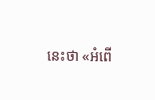នេះថា «អំពើ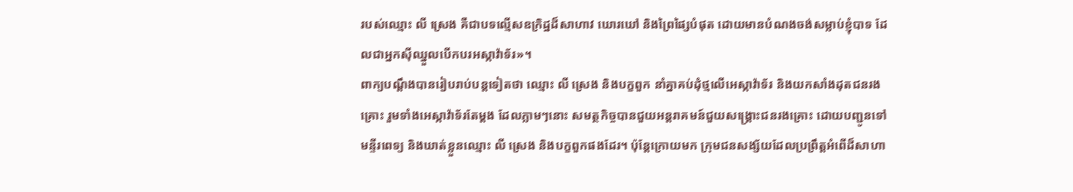របស់ឈ្មោះ លី ស្រេង គឺជាបទល្មើសឧក្រិដ្ឋដ៏សាហាវ ឃោរឃៅ និងព្រៃផ្សៃបំផុត ដោយមានបំណងចង់សម្លាប់ខ្ញុំបាទ ដែលជាអ្នកស៊ីឈ្នួលបើកបរអស្កាវ៉ាទ័រ»។
ពាក្យបណ្តឹងបានរៀបរាប់បន្តទៀតថា ឈ្មោះ លី ស្រេង និងបក្ខពួក នាំគ្នាគប់ដុំថ្មលើអេស្កាវ៉ាទ័រ និងយកសាំងដុតជនរងគ្រោះ រួមទាំងអេស្កាវ៉ាទ័រតែម្តង ដែលភ្លាមៗនោះ សមត្ថកិច្ចបានជួយអន្តរាគមន៍ជួយសង្គ្រោះជនរងគ្រោះ ដោយបញ្ជូនទៅមន្ទីរពេទ្យ និងឃាត់ខ្លួនឈ្មោះ លី ស្រេង និងបក្ខពួកផងដែរ។ ប៉ុន្តែក្រោយមក ក្រុមជនសង្ស័យដែលប្រព្រឹត្តអំពើដ៏សាហា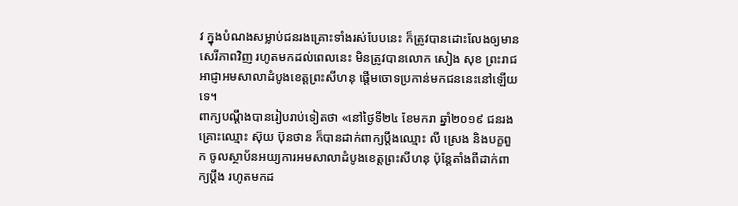វ ក្នុងបំណងសម្លាប់ជនរងគ្រោះទាំងរស់បែបនេះ ក៏ត្រូវបានដោះលែងឲ្យមានសេរីភាពវិញ រហូតមកដល់ពេលនេះ មិនត្រូវបានលោក សៀង សុខ ព្រះរាជអាជ្ញាអមសាលាដំបូងខេត្តព្រះសីហនុ ផ្តើមចោទប្រកាន់មកជននេះនៅឡើយទេ។
ពាក្យបណ្តឹងបានរៀបរាប់ទៀតថា «នៅថ្ងៃទី២៤ ខែមករា ឆ្នាំ២០១៩ ជនរងគ្រោះឈ្មោះ ស៊ុយ ប៊ុនថាន ក៏បានដាក់ពាក្យប្តឹងឈ្មោះ លី ស្រេង និងបក្ខពួក ចូលស្ថាប័នអយ្យការអមសាលាដំបូងខេត្តព្រះសីហនុ ប៉ុន្តែតាំងពីដាក់ពាក្យប្តឹង រហូតមកដ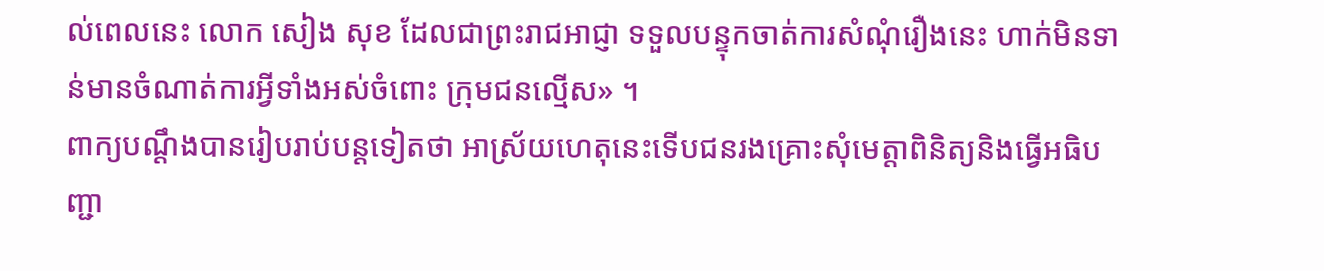ល់ពេលនេះ លោក សៀង សុខ ដែលជាព្រះរាជអាជ្ញា ទទួលបន្ទុកចាត់ការសំណុំរឿងនេះ ហាក់មិនទាន់មានចំណាត់ការអ្វីទាំងអស់ចំពោះ ក្រុមជនល្មើស» ។
ពាក្យបណ្តឹងបានរៀបរាប់បន្តទៀតថា អាស្រ័យហេតុនេះទើបជនរងគ្រោះសុំមេត្តាពិនិត្យនិងធ្វើអធិបញ្ជា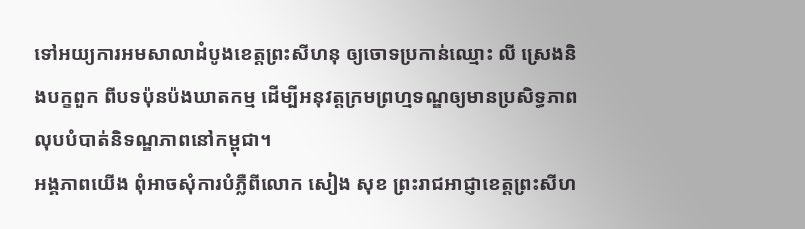ទៅអយ្យការអមសាលាដំបូងខេត្តព្រះសីហនុ ឲ្យចោទប្រកាន់ឈ្មោះ លី ស្រេងនិងបក្ខពួក ពីបទប៉ុនប៉ងឃាតកម្ម ដើម្បីអនុវត្តក្រមព្រហ្មទណ្ឌឲ្យមានប្រសិទ្ធភាព លុបបំបាត់និទណ្ឌភាពនៅកម្ពុជា។
អង្គភាពយើង ពុំអាចសុំការបំភ្លឺពីលោក សៀង សុខ ព្រះរាជអាជ្ញាខេត្តព្រះសីហ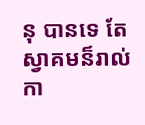នុ បានទេ តែស្វាគមន៏រាល់កា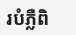របំភ្លឺពិ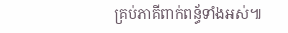គ្រប់ភាគីពាក់ពន្ធ័ទាំងអស់៕